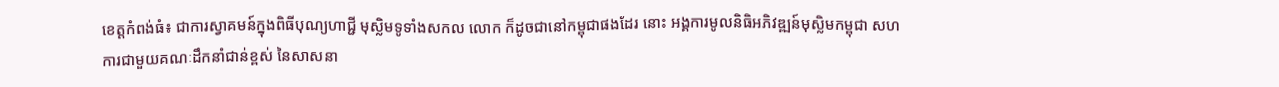ខេត្តកំពង់ធំ៖ ជាការស្វាគមន៍ក្នុងពិធីបុណ្យហាជ្ជី មុស្លិមទូទាំងសកល លោក ក៏ដូចជានៅកម្ពុជាផងដែរ នោះ អង្គការមូលនិធិអភិវឌ្ឍន៍មុស្លិមកម្ពុជា សហការជាមួយគណៈដឹកនាំជាន់ខ្ពស់ នៃសាសនា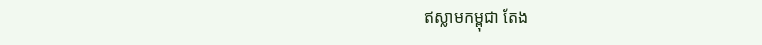ឥស្លាមកម្ពុជា តែង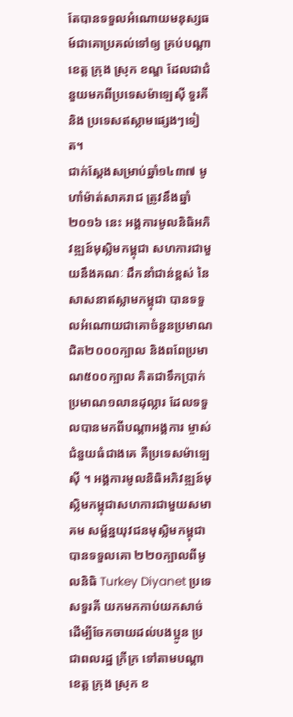តែបានទទួលអំណោយមនុស្សធម៍ជាគោប្រគល់ទៅឲ្យ គ្រប់បណ្ដាខេត្ត ក្រុង ស្រុក ខណ្ឌ ដែលជាជំនួយមកពីប្រទេសម៉ាឡេស៊ី ទួរគី និង ប្រទេសឥស្លាមផ្សេងៗទៀត។
ជាក់ស្តែងសម្រាប់ឆ្នាំ១៤៣៧ មូហាំម៉ាត់សាគរាជ ត្រូវនឹងឆ្នាំ២០១៦ នេះ អង្គការមូលនិធិអភិវឌ្ឍន៍មុស្លិមកម្ពុជា សហការជាមួយនឹងគណៈ ដឹកនាំជាន់ខ្ពស់ នៃសាសនាឥស្លាមកម្ពុជា បានទទួលអំណោយជាគោចំនួនប្រមាណជិត២០០០ក្បាល និងពពែប្រមាណ៥០០ក្បាល គិតជាទឹកប្រាក់ប្រមាណ១លានដុល្លារ ដែលទទួលបានមកពីបណ្តាអង្គការ ម្ចាស់ជំនួយធំជាងគេ គឺប្រទេសម៉ាឡេស៊ី ។ អង្គការមូលនិធិអភិវឌ្ឍន៍មុស្លិមកម្ពុជាសហការជាមួយសមាគម សម្ព័ន្ឋយុវជនមុស្លិមកម្ពុជា បានទទួលគោ ២២០ក្បាលពីមូលនិធិ Turkey Diyanet ប្រទេសទួរគី យកមកកាប់យកសាច់ ដើម្បីចែកចាយដល់បងប្អូន ប្រជាពលរដ្ឋ ក្រីក្រ ទៅតាមបណ្តាខេត្ត ក្រុង ស្រុក ខ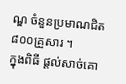ណ្ឌ ចំនួនប្រមាណជិត ៨០០គ្រួសារ ។
ក្នុងពិធី ផ្ដល់សាច់គោ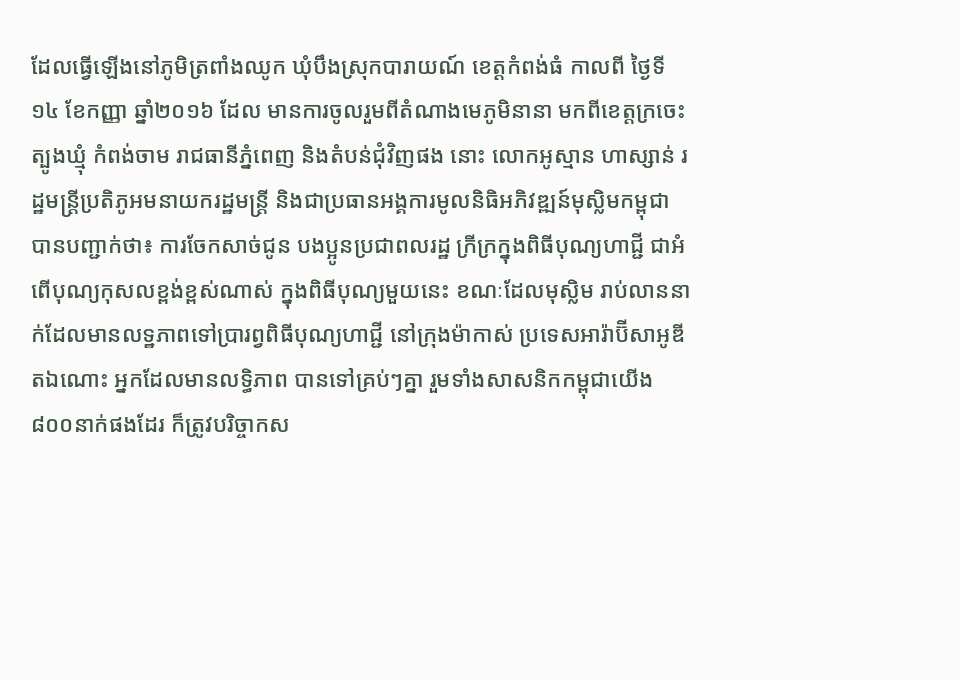ដែលធ្វើឡើងនៅភូមិត្រពាំងឈូក ឃំុបឹងស្រុកបារាយណ៍ ខេត្តកំពង់ធំ កាលពី ថ្ងៃទី១៤ ខែកញ្ញា ឆ្នាំ២០១៦ ដែល មានការចូលរួមពីតំណាងមេភូមិនានា មកពីខេត្តក្រចេះ ត្បូងឃ្មំុ កំពង់ចាម រាជធានីភ្នំពេញ និងតំបន់ជុំវិញផង នោះ លោកអូស្មាន ហាស្សាន់ រដ្ឋមន្រ្តីប្រតិភូអមនាយករដ្ឋមន្ត្រី និងជាប្រធានអង្គការមូលនិធិអភិវឌ្ឍន៍មុស្លិមកម្ពុជា បានបញ្ជាក់ថា៖ ការចែកសាច់ជូន បងប្អូនប្រជាពលរដ្ឋ ក្រីក្រក្នុងពិធីបុណ្យហាជ្ជី ជាអំពើបុណ្យកុសលខ្ពង់ខ្ពស់ណាស់ ក្នុងពិធីបុណ្យមួយនេះ ខណៈដែលមុស្លិម រាប់លាននាក់ដែលមានលទ្ឋភាពទៅប្រារព្វពិធីបុណ្យហាជ្ជី នៅក្រុងម៉ាកាស់ ប្រទេសអារ៉ាប៊ីសាអូឌីតឯណោះ អ្នកដែលមានលទ្ធិភាព បានទៅគ្រប់ៗគ្នា រួមទាំងសាសនិកកម្ពុជាយើង៨០០នាក់ផងដែរ ក៏ត្រូវបរិច្ចាកស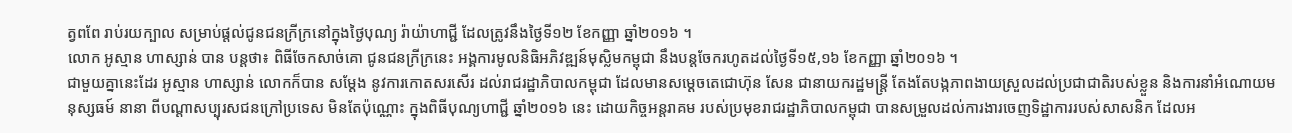ត្វពពែ រាប់រយក្បាល សម្រាប់ផ្តល់ជូនជនក្រីក្រនៅក្នុងថ្ងៃបុណ្យ រ៉ាយ៉ាហាជី្ជ ដែលត្រូវនឹងថ្ងៃទី១២ ខែកញ្ញា ឆ្នាំ២០១៦ ។
លោក អូស្មាន ហាស្សាន់ បាន បន្ដថា៖ ពិធីចែកសាច់គោ ជូនជនក្រីក្រនេះ អង្គការមូលនិធិអភិវឌ្ឍន៍មុស្លិមកម្ពុជា នឹងបន្តចែករហូតដល់ថ្ងៃទី១៥,១៦ ខែកញ្ញា ឆ្នាំ២០១៦ ។
ជាមួយគ្នានេះដែរ អូស្មាន ហាស្សាន់ លោកក៏បាន សម្តែង នូវការកោតសរសើរ ដល់រាជរដ្ឋាភិបាលកម្ពុជា ដែលមានសម្តេចតេជោហ៊ុន សែន ជានាយករដ្ឋមន្រ្តី តែងតែបង្កភាពងាយស្រួលដល់ប្រជាជាតិរបស់ខ្លួន និងការនាំអំណោយមនុស្សធម៍ នានា ពីបណ្តាសប្បុរសជនក្រៅប្រទេស មិនតែប៉ុណ្ណោះ ក្នុងពិធីបុណ្យហាជ្ជី ឆ្នាំ២០១៦ នេះ ដោយកិច្ចអន្តរាគម របស់ប្រមុខរាជរដ្ឋាភិបាលកម្ពុជា បានសម្រួលដល់ការងារចេញទិដ្ឋាការរបស់សាសនិក ដែលអ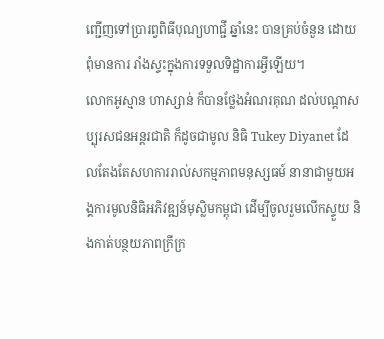ញ្ជើញទៅប្រារព្វពិធីបុណ្យហាជ្ជី ឆ្នាំនេះ បានគ្រប់ចំនួន ដោយពុំមានការ រាំងស្ទះក្នុងការទទួលទិដ្ឋាការអ្វីឡើយ។
លោកអូស្មាន ហាស្សាន់ ក៏បានថ្លែងអំណរគុណ ដល់បណ្តាសប្បុរសជនអន្តរជាតិ ក៏ដូចជាមូល និធិ Tukey Diyanet ដែលតែងតែសហការរាល់សកម្មភាពមនុស្សធម៍ នានាជាមួយអង្គការមូលនិធិអភិវឌ្ឍន៍មុស្លិមកម្ពុជា ដើម្បីចូលរួមលើកស្ទួយ និងកាត់បន្ថយភាពក្រីក្រ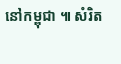នៅកម្ពុជា ៕ សំរិត